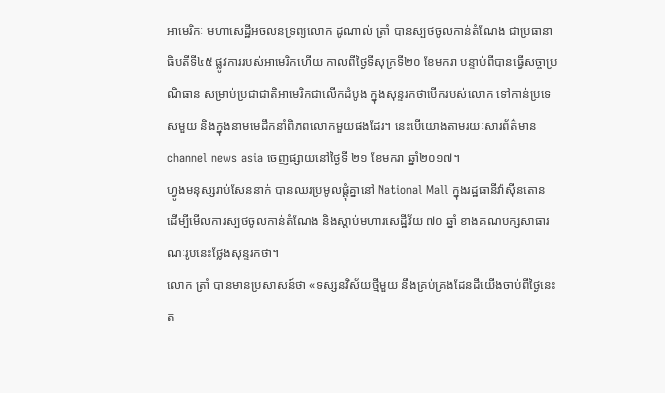អាមេរិកៈ មហាសេដ្ឋីអចលនទ្រព្យលោក ដូណាល់ ត្រាំ បានស្បថចូលកាន់តំណែង ជាប្រធានាធិបតីទី៤៥ ផ្លូវការរបស់អាមេរិកហើយ កាលពីថ្ងៃទីសុក្រទី២០ ខែមករា បន្ទាប់ពីបានធ្វើសច្ចាប្រណិធាន សម្រាប់ប្រជាជាតិអាមេរិកជាលើកដំបូង ក្នុងសុន្ទរកថាបើករបស់លោក ទៅកាន់ប្រទេសមួយ និងក្នុងនាមមេដឹកនាំពិភពលោកមួយផងដែរ។ នេះបើយោងតាមរយៈសារព័ត៌មាន channel news asia ចេញផ្សាយនៅថ្ងៃទី ២១ ខែមករា ឆ្នាំ២០១៧។
ហ្វូងមនុស្សរាប់សែននាក់ បានឈរប្រមូលផ្តុំគ្នានៅ National Mall ក្នុងរដ្ឋធានីវ៉ាស៊ីនតោន ដើម្បីមើលការស្បថចូលកាន់តំណែង និងស្តាប់មហារសេដ្ឋីវ័យ ៧០ ឆ្នាំ ខាងគណបក្សសាធារណៈរូបនេះថ្លែងសុន្ទរកថា។
លោក ត្រាំ បានមានប្រសាសន៍ថា «ទស្សនវិស័យថ្មីមួយ នឹងគ្រប់គ្រងដែនដីយើងចាប់ពីថ្ងៃនេះត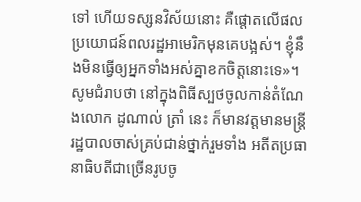ទៅ ហើយទស្សនវិស័យនោះ គឺផ្តោតលើផលប្រយោជន៍ពលរដ្ឋអាមេរិកមុនគេបង្អស់។ ខ្ញុំនឹងមិនធ្វើឲ្យអ្នកទាំងអស់គ្នាខកចិត្តនោះទេ»។
សូមជំរាបថា នៅក្នុងពិធីស្បថចូលកាន់តំណែងលោក ដូណាល់ ត្រាំ នេះ ក៏មានវត្តមានមន្ត្រីរដ្ឋបាលចាស់គ្រប់ជាន់ថ្នាក់រួមទាំង អតីតប្រធានាធិបតីជាច្រើនរូបចូ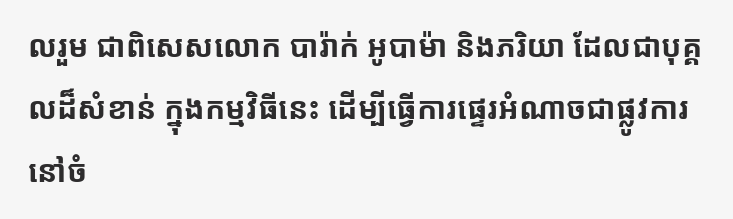លរួម ជាពិសេសលោក បារ៉ាក់ អូបាម៉ា និងភរិយា ដែលជាបុគ្គលដ៏សំខាន់ ក្នុងកម្មវិធីនេះ ដើម្បីធ្វើការផ្ទេរអំណាចជាផ្លូវការ នៅចំ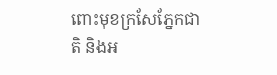ពោះមុខក្រសែភ្នែកជាតិ និងអ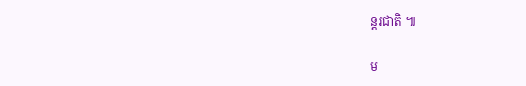ន្តរជាតិ ៕

ម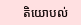តិយោបល់